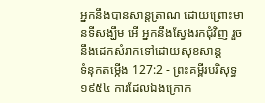អ្នកនឹងបានសាន្តត្រាណ ដោយព្រោះមានទីសង្ឃឹម អើ អ្នកនឹងស្វែងរកជុំវិញ រួចនឹងដេកសំរាកទៅដោយសុខសាន្ត
ទំនុកតម្កើង 127:2 - ព្រះគម្ពីរបរិសុទ្ធ ១៩៥៤ ការដែលឯងក្រោក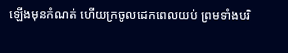ឡើងមុនកំណត់ ហើយក្រចូលដេកពេលយប់ ព្រមទាំងបរិ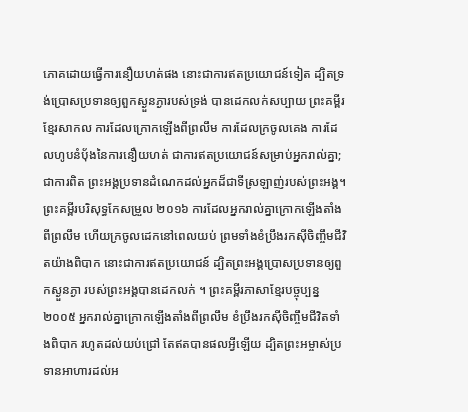ភោគដោយធ្វើការនឿយហត់ផង នោះជាការឥតប្រយោជន៍ទៀត ដ្បិតទ្រង់ប្រោសប្រទានឲ្យពួកស្ងួនភ្ងារបស់ទ្រង់ បានដេកលក់សប្បាយ ព្រះគម្ពីរខ្មែរសាកល ការដែលក្រោកឡើងពីព្រលឹម ការដែលក្រចូលគេង ការដែលហូបនំប៉័ងនៃការនឿយហត់ ជាការឥតប្រយោជន៍សម្រាប់អ្នករាល់គ្នា; ជាការពិត ព្រះអង្គប្រទានដំណេកដល់អ្នកដ៏ជាទីស្រឡាញ់របស់ព្រះអង្គ។ ព្រះគម្ពីរបរិសុទ្ធកែសម្រួល ២០១៦ ការដែលអ្នករាល់គ្នាក្រោកឡើងតាំងពីព្រលឹម ហើយក្រចូលដេកនៅពេលយប់ ព្រមទាំងខំប្រឹងរកស៊ីចិញ្ចឹមជីវិតយ៉ាងពិបាក នោះជាការឥតប្រយោជន៍ ដ្បិតព្រះអង្គប្រោសប្រទានឲ្យពួកស្ងួនភ្ងា របស់ព្រះអង្គបានដេកលក់ ។ ព្រះគម្ពីរភាសាខ្មែរបច្ចុប្បន្ន ២០០៥ អ្នករាល់គ្នាក្រោកឡើងតាំងពីព្រលឹម ខំប្រឹងរកស៊ីចិញ្ចឹមជីវិតទាំងពិបាក រហូតដល់យប់ជ្រៅ តែឥតបានផលអ្វីឡើយ ដ្បិតព្រះអម្ចាស់ប្រទានអាហារដល់អ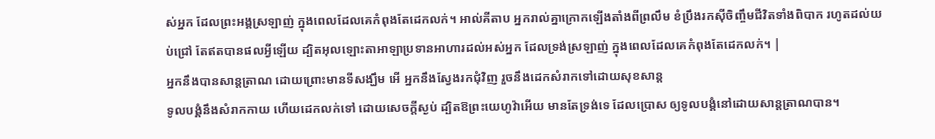ស់អ្នក ដែលព្រះអង្គស្រឡាញ់ ក្នុងពេលដែលគេកំពុងតែដេកលក់។ អាល់គីតាប អ្នករាល់គ្នាក្រោកឡើងតាំងពីព្រលឹម ខំប្រឹងរកស៊ីចិញ្ចឹមជីវិតទាំងពិបាក រហូតដល់យប់ជ្រៅ តែឥតបានផលអ្វីឡើយ ដ្បិតអុលឡោះតាអាឡាប្រទានអាហារដល់អស់អ្នក ដែលទ្រង់ស្រឡាញ់ ក្នុងពេលដែលគេកំពុងតែដេកលក់។ |
អ្នកនឹងបានសាន្តត្រាណ ដោយព្រោះមានទីសង្ឃឹម អើ អ្នកនឹងស្វែងរកជុំវិញ រួចនឹងដេកសំរាកទៅដោយសុខសាន្ត
ទូលបង្គំនឹងសំរាកកាយ ហើយដេកលក់ទៅ ដោយសេចក្ដីស្ងប់ ដ្បិតឱព្រះយេហូវ៉ាអើយ មានតែទ្រង់ទេ ដែលប្រោស ឲ្យទូលបង្គំនៅដោយសាន្តត្រាណបាន។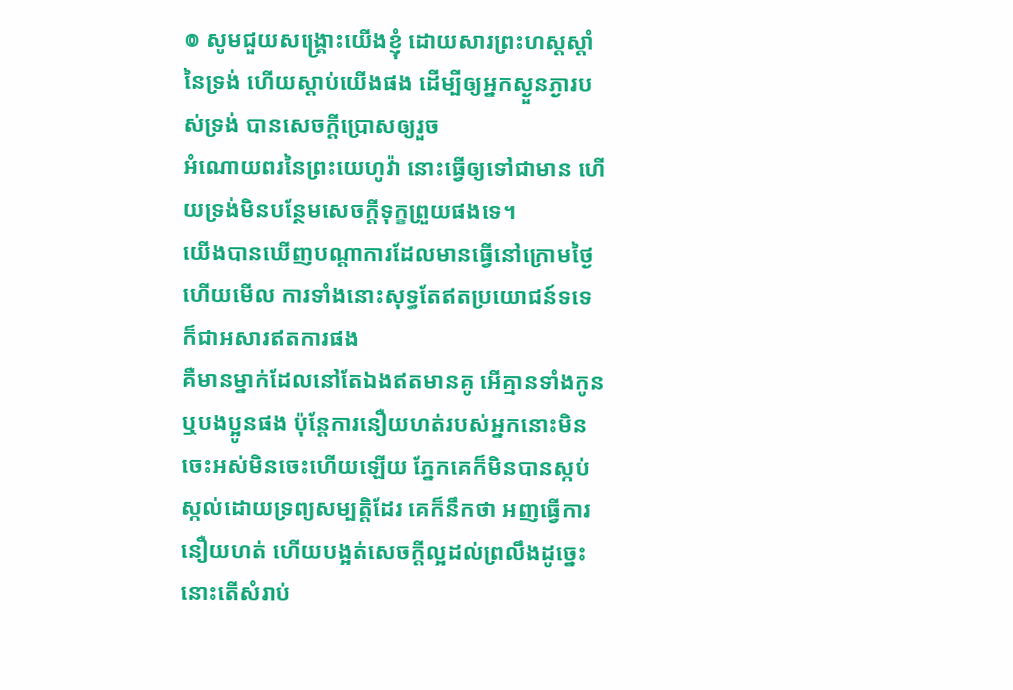៙ សូមជួយសង្គ្រោះយើងខ្ញុំ ដោយសារព្រះហស្តស្តាំនៃទ្រង់ ហើយស្តាប់យើងផង ដើម្បីឲ្យអ្នកស្ងួនភ្ងារបស់ទ្រង់ បានសេចក្ដីប្រោសឲ្យរួច
អំណោយពរនៃព្រះយេហូវ៉ា នោះធ្វើឲ្យទៅជាមាន ហើយទ្រង់មិនបន្ថែមសេចក្ដីទុក្ខព្រួយផងទេ។
យើងបានឃើញបណ្តាការដែលមានធ្វើនៅក្រោមថ្ងៃ ហើយមើល ការទាំងនោះសុទ្ធតែឥតប្រយោជន៍ទទេ ក៏ជាអសារឥតការផង
គឺមានម្នាក់ដែលនៅតែឯងឥតមានគូ អើគ្មានទាំងកូន ឬបងប្អូនផង ប៉ុន្តែការនឿយហត់របស់អ្នកនោះមិនចេះអស់មិនចេះហើយឡើយ ភ្នែកគេក៏មិនបានស្កប់ស្កល់ដោយទ្រព្យសម្បត្តិដែរ គេក៏នឹកថា អញធ្វើការនឿយហត់ ហើយបង្អត់សេចក្ដីល្អដល់ព្រលឹងដូច្នេះ នោះតើសំរាប់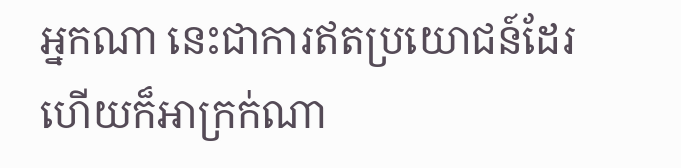អ្នកណា នេះជាការឥតប្រយោជន៍ដែរ ហើយក៏អាក្រក់ណា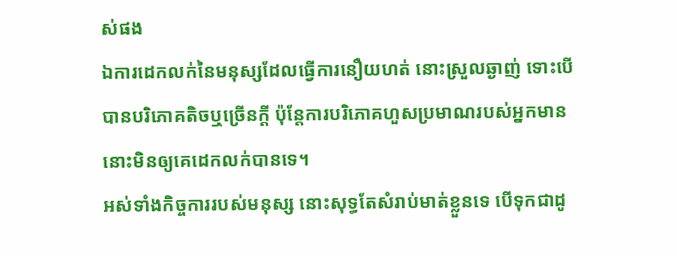ស់ផង
ឯការដេកលក់នៃមនុស្សដែលធ្វើការនឿយហត់ នោះស្រួលឆ្ងាញ់ ទោះបើបានបរិភោគតិចឬច្រើនក្តី ប៉ុន្តែការបរិភោគហួសប្រមាណរបស់អ្នកមាន នោះមិនឲ្យគេដេកលក់បានទេ។
អស់ទាំងកិច្ចការរបស់មនុស្ស នោះសុទ្ធតែសំរាប់មាត់ខ្លួនទេ បើទុកជាដូ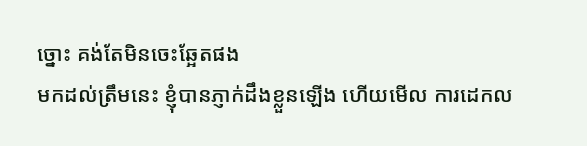ច្នោះ គង់តែមិនចេះឆ្អែតផង
មកដល់ត្រឹមនេះ ខ្ញុំបានភ្ញាក់ដឹងខ្លួនឡើង ហើយមើល ការដេកល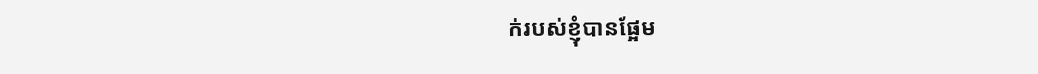ក់របស់ខ្ញុំបានផ្អែម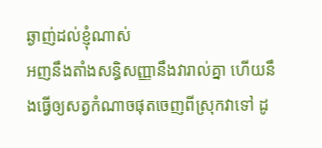ឆ្ងាញ់ដល់ខ្ញុំណាស់
អញនឹងតាំងសន្ធិសញ្ញានឹងវារាល់គ្នា ហើយនឹងធ្វើឲ្យសត្វកំណាចផុតចេញពីស្រុកវាទៅ ដូ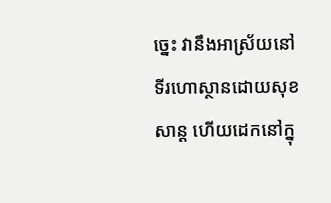ច្នេះ វានឹងអាស្រ័យនៅទីរហោស្ថានដោយសុខសាន្ត ហើយដេកនៅក្នុ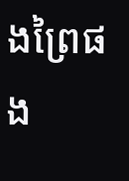ងព្រៃផង